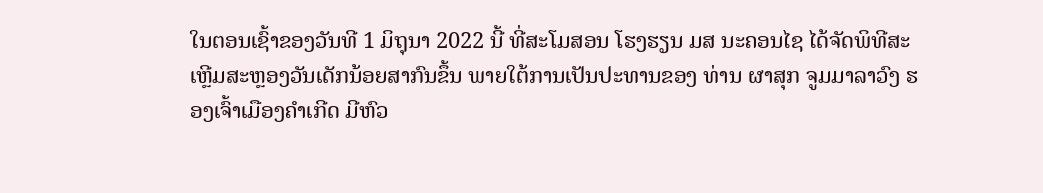ໃນຕອນເຊົ້າຂອງວັນທີ 1 ມິຖຸນາ 2022 ນີ້ ທີ່ສະໂມສອນ ໂຮງຮຽນ ມສ ນະຄອນໄຊ ໄດ້ຈັດພິທີສະເຫຼີມສະຫຼອງວັນເດັກນ້ອຍສາກົນຂຶ້ນ ພາຍໃຕ້ການເປັນປະທານຂອງ ທ່ານ ຜາສຸກ ຈູມມາລາວົງ ຮອງເຈົ້າເມືອງຄໍາເກີດ ມີຫົວ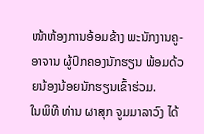ໜ້າຫ້ອງການອ້ອມຂ້າງ ພະນັກງານຄູ-ອາຈານ ຜູ້ປົກຄອງນັກຮຽນ ພ້ອມດ້ວຍນ້ອງນ້ອຍນັກຮຽນເຂົ້າຮ່ວມ.
ໃນພິທີ ທ່ານ ຜາສຸກ ຈູມມາລາວົງ ໄດ້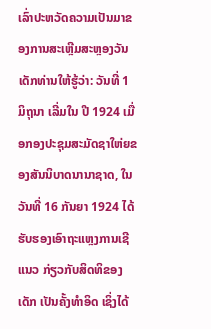ເລົ່າປະຫວັດຄວາມເປັນມາຂອງການສະເຫຼີມສະຫຼອງວັນເດັກທ່ານໃຫ້ຮູ້ວ່າ: ວັນທີ່ 1 ມິຖຸນາ ເລີ່ມໃນ ປີ 1924 ເມື່ອກອງປະຊຸມສະມັດຊາໃຫ່ຍຂອງສັນນິບາດນານາຊາດ, ໃນວັນທີ່ 16 ກັນຍາ 1924 ໄດ້ຮັບຮອງເອົາຖະແຫຼງການເຊີແນວ ກ່ຽວກັບສິດທິຂອງເດັກ ເປັນຄັ້ງທໍາອິດ ເຊິ່ງໄດ້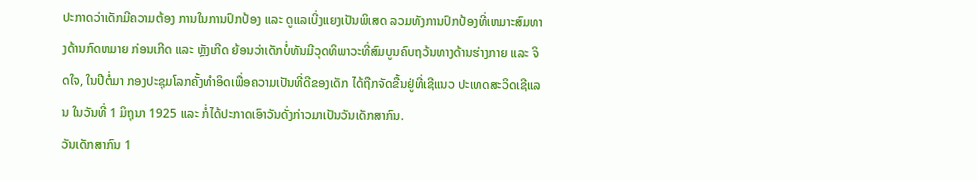ປະກາດວ່າເດັກມີຄວາມຕ້ອງ ການໃນການປົກປ້ອງ ແລະ ດູແລເບີ່ງແຍງເປັນພິເສດ ລວມທັງການປົກປ້ອງທີ່ເຫມາະສົມທາງດ້ານກົດຫມາຍ ກ່ອນເກີດ ແລະ ຫຼັງເກີດ ຍ້ອນວ່າເດັກບໍ່ທັນມີວຸດທິພາວະທີ່ສົມບູນຄົບຖວ້ນທາງດ້ານຮ່າງກາຍ ແລະ ຈິດໃຈ, ໃນປີຕໍ່ມາ ກອງປະຊຸມໂລກຄັ້ງທໍາອິດເພື່ອຄວາມເປັນທີ່ດີຂອງເດັກ ໄດ້ຖືກຈັດຂື້ນຢູ່ທີ່ເຊີແນວ ປະເທດສະວິດເຊີແລນ ໃນວັນທີ່ 1 ມິຖຸນາ 1925 ແລະ ກໍ່ໄດ້ປະກາດເອົາວັນດັ່ງກ່າວມາເປັນວັນເດັກສາກົນ.
ວັນເດັກສາກົນ 1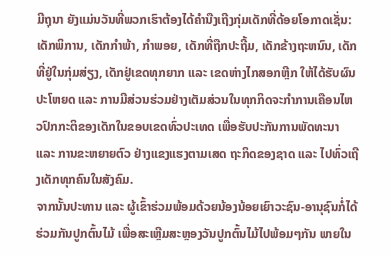ມີຖຸນາ ຍັງແມ່ນວັນທີ່ພວກເຮົາຕ້ອງໄດ້ຄໍານືງເຖີງກຸ່ມເດັກທີ່ດ້ອຍໂອກາດເຊັ່ນ: ເດັກພິການ, ເດັກກໍາພ້າ, ກໍາພອຍ, ເດັກທີ່ຖືກປະຖີ້ມ, ເດັກຂ້າງຖະຫນົນ, ເດັກທີ່ຢູ່ໃນກຸ່ມສ່ຽງ, ເດັກຢູ່ເຂດທຸກຍາກ ແລະ ເຂດຫ່າງໄກສອກຫຼີກ ໃຫ້ໄດ້ຮັບຜົນປະໂຫຍດ ແລະ ການມີສ່ວນຮ່ວມຢ່າງເຕັມສ່ວນໃນທຸກກິດຈະກໍາການເຄືອນໄຫວປົກກະຕິຂອງເດັກໃນຂອບເຂດທົ່ວປະເທດ ເພື່ອຮັບປະກັນການພັດທະນາ ແລະ ການຂະຫຍາຍຕົວ ຢ່າງແຂງແຮງຕາມເສດ ຖະກິດຂອງຊາດ ແລະ ໄປທົ່ວເຖີງເດັກທຸກຄົນໃນສັງຄົມ.
ຈາກນັ້ນປະທານ ແລະ ຜູ້ເຂົ້າຮ່ວມພ້ອມດ້ວຍນ້ອງນ້ອຍເຍົາວະຊົນ-ອານຸຊົນກໍ່ໄດ້ຮ່ວມກັນປູກຕົ້ນໄມ້ ເພື່ອສະເຫຼີມສະຫຼອງວັນປູກຕົ້ນໄມ້ໄປພ້ອມໆກັນ ພາຍໃນ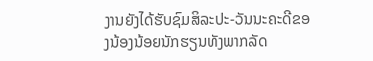ງານຍັງໄດ້ຮັບຊົມສິລະປະ-ວັນນະຄະດີຂອງນ້ອງນ້ອຍນັກຮຽນທັງພາກລັດ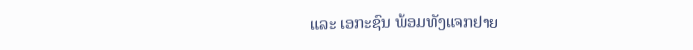ແລະ ເອກະຊົນ ພ້ອມທັງແຈກຢາຍ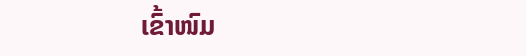ເຂົ້າໜົມ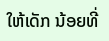ໃຫ້ເດັກ ນ້ອຍທີ່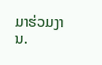ມາຮ່ວມງານ.